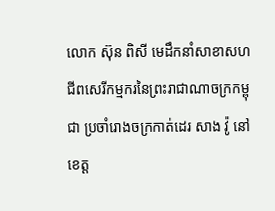លោក ស៊ុន ពិសី មេដឹកនាំសាខាសហជីពសេរីកម្មករនៃព្រះរាជាណាចក្រកម្ពុជា ប្រចាំរោងចក្រកាត់ដេរ សាង វ៉ូ នៅខេត្ត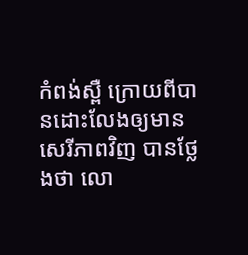កំពង់ស្ពឺ ក្រោយពីបានដោះលែងឲ្យមានសេរីភាពវិញ បានថ្លែងថា លោ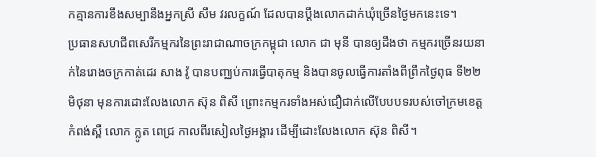កគ្មានការខឹងសម្បានឹងអ្នកស្រី សឹម វរលក្ខណ៍ ដែលបានប្ដឹងលោកដាក់ឃុំច្រើនថ្ងៃមកនេះទេ។
ប្រធានសហជីពសេរីកម្មករនៃព្រះរាជាណាចក្រកម្ពុជា លោក ជា មុនី បានឲ្យដឹងថា កម្មករច្រើនរយនាក់នៃរោងចក្រកាត់ដេរ សាង វ៉ូ បានបញ្ឈប់ការធ្វើបាតុកម្ម និងបានចូលធ្វើការតាំងពីព្រឹកថ្ងៃពុធ ទី២២ មិថុនា មុនការដោះលែងលោក ស៊ុន ពិសី ព្រោះកម្មករទាំងអស់ជឿជាក់លើបែបបទរបស់ចៅក្រមខេត្តកំពង់ស្ពឺ លោក ក្លូត ពេជ្រ កាលពីរសៀលថ្ងៃអង្គារ ដើម្បីដោះលែងលោក ស៊ុន ពិសី។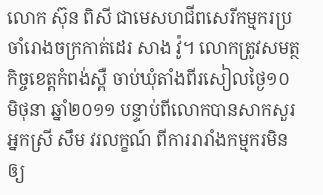លោក ស៊ុន ពិសី ជាមេសហជីពសេរីកម្មករប្រចាំរោងចក្រកាត់ដេរ សាង វ៉ូ។ លោកត្រូវសមត្ថកិច្ចខេត្តកំពង់ស្ពឺ ចាប់ឃុំតាំងពីរសៀលថ្ងៃ១០ មិថុនា ឆ្នាំ២០១១ បន្ទាប់ពីលោកបានសាកសួរអ្នកស្រី សឹម វរលក្ខណ៍ ពីការរារាំងកម្មករមិនឲ្យ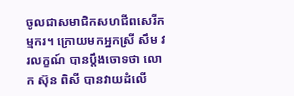ចូលជាសមាជិកសហជីពសេរីកម្មករ។ ក្រោយមកអ្នកស្រី សឹម វរលក្ខណ៍ បានប្ដឹងចោទថា លោក ស៊ុន ពិសី បានវាយដំលើ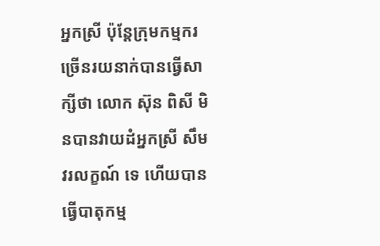អ្នកស្រី ប៉ុន្តែក្រុមកម្មករច្រើនរយនាក់បានធ្វើសាក្សីថា លោក ស៊ុន ពិសី មិនបានវាយដំអ្នកស្រី សឹម វរលក្ខណ៍ ទេ ហើយបានធ្វើបាតុកម្ម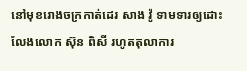នៅមុខរោងចក្រកាត់ដេរ សាង វ៉ូ ទាមទារឲ្យដោះលែងលោក ស៊ុន ពិសី រហូតតុលាការ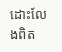ដោះលែងពិត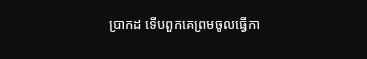ប្រាកដ ទើបពួកគេព្រមចូលធ្វើកា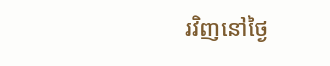រវិញនៅថ្ងៃ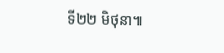ទី២២ មិថុនា៕